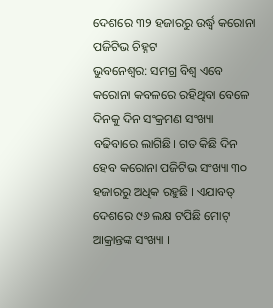ଦେଶରେ ୩୨ ହଜାରରୁ ଉର୍ଦ୍ଧ୍ୱ କରୋନା ପଜିଟିଭ ଚିହ୍ନଟ
ଭୁବନେଶ୍ବର: ସମଗ୍ର ବିଶ୍ୱ ଏବେ କରୋନା କବଳରେ ରହିଥିବା ବେଳେ ଦିନକୁ ଦିନ ସଂକ୍ରମଣ ସଂଖ୍ୟା ବଢିବାରେ ଲାଗିଛି। ଗତ କିଛି ଦିନ ହେବ କରୋନା ପଜିଟିଭ ସଂଖ୍ୟା ୩୦ ହଜାରରୁ ଅଧିକ ରହୁଛି । ଏଯାବତ୍ ଦେଶରେ ୯୬ ଲକ୍ଷ ଟପିଛି ମୋଟ୍ ଆକ୍ରାନ୍ତଙ୍କ ସଂଖ୍ୟା ।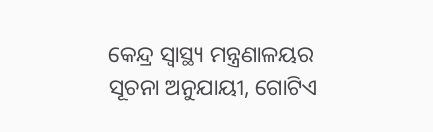କେନ୍ଦ୍ର ସ୍ୱାସ୍ଥ୍ୟ ମନ୍ତ୍ରଣାଳୟର ସୂଚନା ଅନୁଯାୟୀ, ଗୋଟିଏ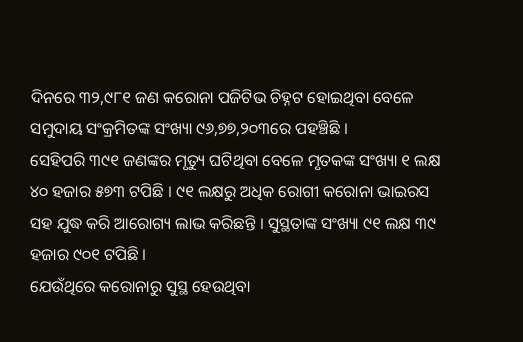ଦିନରେ ୩୨,୯୮୧ ଜଣ କରୋନା ପଜିଟିଭ ଚିହ୍ନଟ ହୋଇଥିବା ବେଳେ ସମୁଦାୟ ସଂକ୍ରମିତଙ୍କ ସଂଖ୍ୟା ୯୬,୭୭,୨୦୩ରେ ପହଞ୍ଚିଛି ।
ସେହିପରି ୩୯୧ ଜଣଙ୍କର ମୃତ୍ୟୁ ଘଟିଥିବା ବେଳେ ମୃତକଙ୍କ ସଂଖ୍ୟା ୧ ଲକ୍ଷ ୪୦ ହଜାର ୫୭୩ ଟପିଛି । ୯୧ ଲକ୍ଷରୁ ଅଧିକ ରୋଗୀ କରୋନା ଭାଇରସ ସହ ଯୁଦ୍ଧ କରି ଆରୋଗ୍ୟ ଲାଭ କରିଛନ୍ତି । ସୁସ୍ଥତାଙ୍କ ସଂଖ୍ୟା ୯୧ ଲକ୍ଷ ୩୯ ହଜାର ୯୦୧ ଟପିଛି ।
ଯେଉଁଥିରେ କରୋନାରୁ ସୁସ୍ଥ ହେଉଥିବା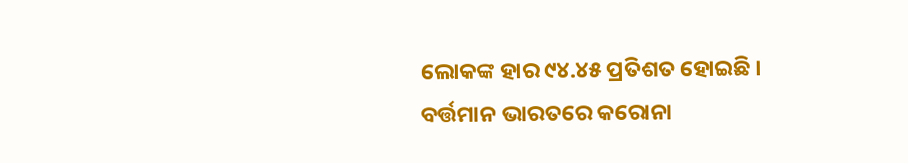ଲୋକଙ୍କ ହାର ୯୪.୪୫ ପ୍ରତିଶତ ହୋଇଛି । ବର୍ତ୍ତମାନ ଭାରତରେ କରୋନା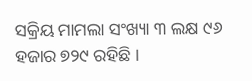ସକ୍ରିୟ ମାମଲା ସଂଖ୍ୟା ୩ ଲକ୍ଷ ୯୬ ହଜାର ୭୨୯ ରହିଛି ।